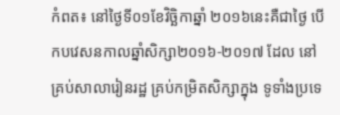កំពត៖ នៅថ្ងៃទី០១ខែវិច្ឆិកាឆ្នាំ ២០១៦នេះគឺជាថ្ងៃ បើកបវេសនកាលឆ្នាំសិក្សា២០១៦-២០១៧ ដែល នៅគ្រប់សាលារៀនរដ្ឋ គ្រប់កម្រិតសិក្សាក្នុង ទូទាំងប្រទេ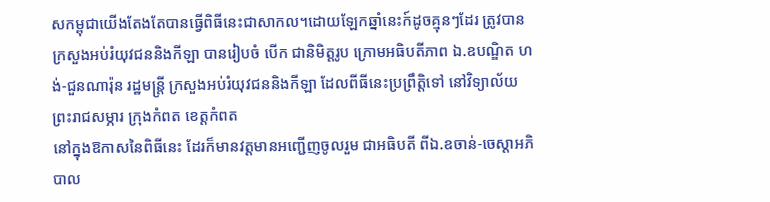សកម្ពុជាយើងតែងតែបានធ្វើពិធីនេះជាសាកល។ដោយឡែកឆ្នាំនេះក៍ដូចគ្មុនៗដែរ ត្រូវបានក្រសួងអប់រំយុវជននិងកីឡា បានរៀបចំ បើក ជានិមិត្តរូប ក្រោមអធិបតីភាព ឯ.ឧបណ្ឌិត ហង់-ជួនណារ៉ុន រដ្ឋមន្ត្រី ក្រសួងអប់រំយុវជននិងកីឡា ដែលពីធីនេះប្រព្រឹត្តិទៅ នៅវិទ្យាល័យ ព្រះរាជសម្ភារ ក្រុងកំពត ខេត្តកំពត
នៅក្នុងឱកាសនៃពិធីនេះ ដែរក៏មានវត្តមានអញ្ជើញចូលរួម ជាអធិបតី ពីឯ.ឧចាន់-ចេស្ដាអភិបាល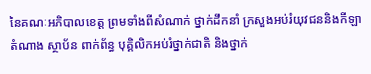នៃគណៈអភិបាលខេត្ត ព្រមទាំងពីសំណាក់ ថ្នាក់ដឹកនាំ ក្រសួងអប់រំយុវជននិងកីឡា តំណាង ស្ថាប័ន ពាក់ព័ន្ធ បុគ្គិលិកអប់រំថ្នាក់ជាតិ និងថ្នាក់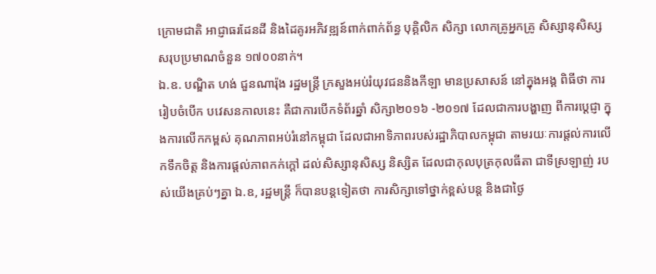ក្រោមជាតិ អាជ្ញាធរដែនដី និងដៃគូរអភិវឌ្ឍន៍ពាក់ពាក់ព័ន្ធ បុគ្គិលិក សិក្សា លោកគ្រូអ្នកគ្រូ សិស្សានុសិស្ស សរុបប្រមាណចំនួន ១៧០០នាក់។
ឯ.ឧ. បណ្ឌិត ហង់ ជួនណារ៉ុង រដ្ឋមន្ត្រី ក្រសួងអប់រំយុវជននិងកីឡា មានប្រសាសន៍ នៅក្នុងអង្គ ពិធីថា ការរៀបចំបើក បវេសនកាលនេះ គឺជាការបើកទំព័រឆ្នាំ សិក្សា២០១៦ -២០១៧ ដែលជាការបង្ហាញ ពីការប្ដេជ្ញា ក្នុងការលើកកម្ពស់ គុណភាពអប់រំនៅកម្ពុជា ដែលជាអាទិភាពរបស់រដ្ឋាភិបាលកម្ពុជា តាមរយៈការផ្ដល់ការលើកទឹកចិត្ត និងការផ្ដល់ភាពកក់ក្តៅ ដល់សិស្សានុសិស្ស និស្សិត ដែលជាកុលបុត្រកុលធីតា ជាទីស្រឡាញ់ របស់យើងគ្រប់ៗគ្នា ឯ.ឧ, រដ្ឋមន្ត្រី ក៏បានបន្តទៀតថា ការសិក្សាទៅថ្នាក់ខ្ពស់បន្ត និងជាថ្ងៃ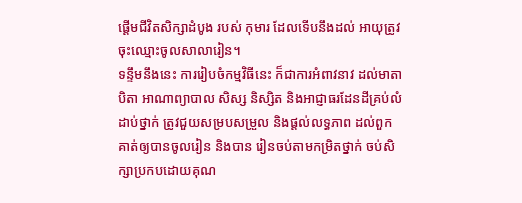ផ្ដើមជីវិតសិក្សាដំបូង របស់ កុមារ ដែលទើបនឹងដល់ អាយុត្រូវចុះឈ្មោះចូលសាលារៀន។
ទន្ទឹមនឹងនេះ ការរៀបចំកម្មវិធីនេះ ក៏ជាការអំពាវនាវ ដល់មាតាបិតា អាណាព្យាបាល សិស្ស និស្សិត និងអាជ្ញាធរដែនដីគ្រប់លំដាប់ថ្នាក់ ត្រូវជួយសម្របសម្រួល និងផ្ដល់លទ្ធភាព ដល់ពួកគាត់ឲ្យបានចូលរៀន និងបាន រៀនចប់តាមកម្រិតថ្នាក់ ចប់សិក្សាប្រកបដោយគុណ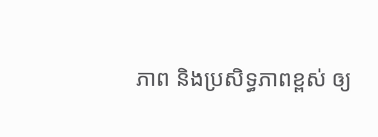ភាព និងប្រសិទ្ធភាពខ្ពស់ ឲ្យ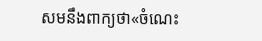សមនឹងពាក្យថា«ចំណេះ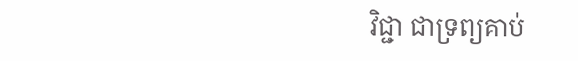វិជ្ជា ជាទ្រព្យគាប់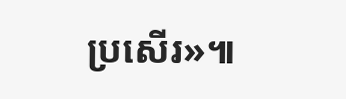ប្រសើរ»៕